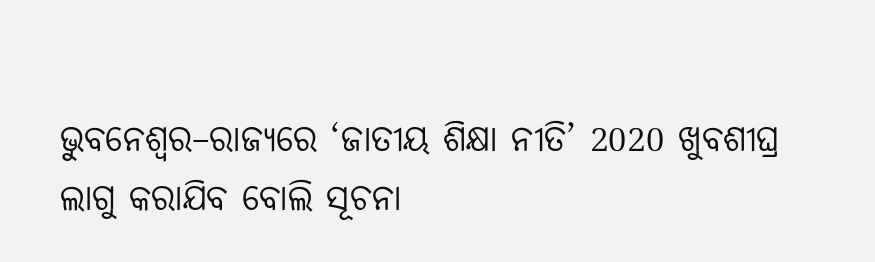ଭୁବନେଶ୍ୱର–ରାଜ୍ୟରେ ‘ଜାତୀୟ ଶିକ୍ଷା ନୀତି’ 2020 ଖୁବଶୀଘ୍ର ଲାଗୁ କରାଯିବ ବୋଲି ସୂଚନା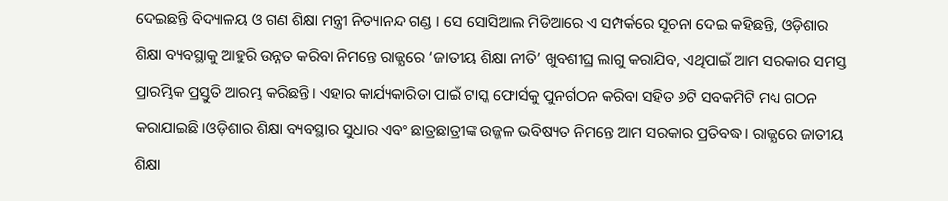ଦେଇଛନ୍ତି ବିଦ୍ୟାଳୟ ଓ ଗଣ ଶିକ୍ଷା ମନ୍ତ୍ରୀ ନିତ୍ୟାନନ୍ଦ ଗଣ୍ଡ । ସେ ସୋସିଆଲ ମିଡିଆରେ ଏ ସମ୍ପର୍କରେ ସୂଚନା ଦେଇ କହିଛନ୍ତି, ଓଡ଼ିଶାର ଶିକ୍ଷା ବ୍ୟବସ୍ଥାକୁ ଆହୁରି ଉନ୍ନତ କରିବା ନିମନ୍ତେ ରାଜ୍ଯରେ ‘ଜାତୀୟ ଶିକ୍ଷା ନୀତି’ ଖୁବଶୀଘ୍ର ଲାଗୁ କରାଯିବ, ଏଥିପାଇଁ ଆମ ସରକାର ସମସ୍ତ ପ୍ରାରମ୍ଭିକ ପ୍ରସ୍ତୁତି ଆରମ୍ଭ କରିଛନ୍ତି। ଏହାର କାର୍ଯ୍ୟକାରିତା ପାଇଁ ଟାସ୍କ ଫୋର୍ସକୁ ପୁନର୍ଗଠନ କରିବା ସହିତ ୬ଟି ସବକମିଟି ମଧ୍ୟ ଗଠନ କରାଯାଇଛି।ଓଡ଼ିଶାର ଶିକ୍ଷା ବ୍ୟବସ୍ଥାର ସୁଧାର ଏବଂ ଛାତ୍ରଛାତ୍ରୀଙ୍କ ଉଜ୍ଜଳ ଭବିଷ୍ୟତ ନିମନ୍ତେ ଆମ ସରକାର ପ୍ରତିବଦ୍ଧ। ରାଜ୍ଯରେ ଜାତୀୟ ଶିକ୍ଷା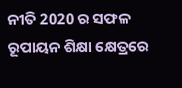ନୀତି 2020 ର ସଫଳ ରୂପାୟନ ଶିକ୍ଷା କ୍ଷେତ୍ରରେ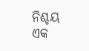ନିଶ୍ଚୟ ଏକ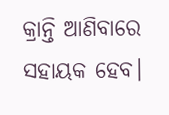କ୍ରାନ୍ତି ଆଣିବାରେ ସହାୟକ ହେବ।